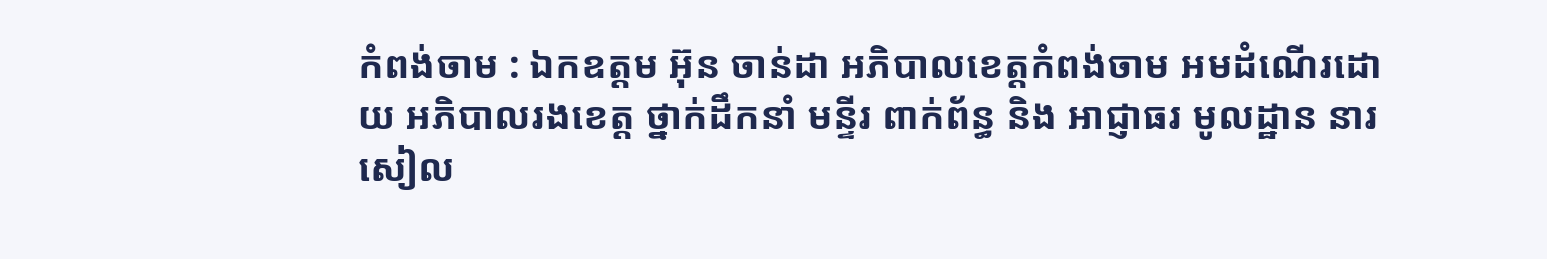កំពង់ចាម : ឯកឧត្តម អ៊ុន ចាន់ដា អភិបាលខេត្តកំពង់ចាម អមដំណើរដោយ អភិបាលរងខេត្ត ថ្នាក់ដឹកនាំ មន្ទីរ ពាក់ព័ន្ធ និង អាជ្ញាធរ មូលដ្ឋាន នារសៀល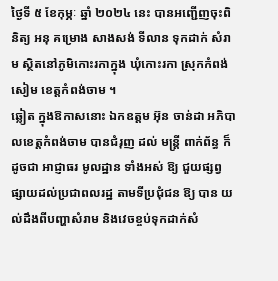ថ្ងៃទី ៥ ខែកុម្ភៈ ឆ្នាំ ២០២៤ នេះ បានអញ្ជើញចុះពិនិត្យ អនុ គម្រោង សាងសង់ ទីលាន ទុកដាក់ សំរាម ស្ថិតនៅភូមិកោះរកាក្នុង ឃុំកោះរកា ស្រុកកំពង់សៀម ខេត្តកំពង់ចាម ។
ឆ្លៀត ក្នុងឱកាសនោះ ឯកឧត្តម អ៊ុន ចាន់ដា អភិបាលខេត្តកំពង់ចាម បានជំរុញ ដល់ មន្ត្រី ពាក់ព័ន្ធ ក៏ដូចជា អាជ្ញាធរ មូលដ្ឋាន ទាំងអស់ ឱ្យ ជួយផ្សព្វផ្សាយដល់ប្រជាពលរដ្ឋ តាមទីប្រជុំជន ឱ្យ បាន យល់ដឹងពីបញ្ហាសំរាម និងវេចខ្ចប់ទុកដាក់សំ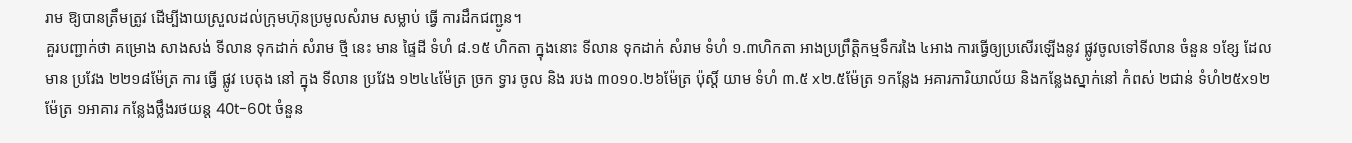រាម ឱ្យបានត្រឹមត្រូវ ដើម្បីងាយស្រួលដល់ក្រុមហ៊ុនប្រមូលសំរាម សម្លាប់ ធ្វើ ការដឹកជញ្ជូន។
គួរបញ្ជាក់ថា គម្រោង សាងសង់ ទីលាន ទុកដាក់ សំរាម ថ្មី នេះ មាន ផ្ទៃដី ទំហំ ៨.១៥ ហិកតា ក្នុងនោះ ទីលាន ទុកដាក់ សំរាម ទំហំ ១.៣ហិកតា អាងប្រព្រឹត្តិកម្មទឹករងៃ ៤អាង ការធ្វើឲ្យប្រសើរឡើងនូវ ផ្លូវចូលទៅទីលាន ចំនួន ១ខ្សែ ដែល មាន ប្រវែង ២២១៨ម៉ែត្រ ការ ធ្វើ ផ្លូវ បេតុង នៅ ក្នុង ទីលាន ប្រវែង ១២៤៤ម៉ែត្រ ច្រក ទ្វារ ចូល និង របង ៣០១០.២៦ម៉ែត្រ ប៉ុស្តិ៍ យាម ទំហំ ៣.៥ x២.៥ម៉ែត្រ ១កន្លែង អគារការិយាល័យ និងកន្លែងស្នាក់នៅ កំពស់ ២ជាន់ ទំហំ២៥x១២ម៉ែត្រ ១អាគារ កន្លែងថ្លឹងរថយន្ត 40t-60t ចំនួន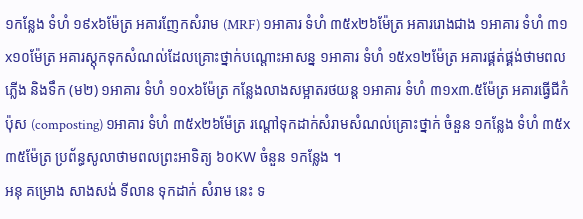១កន្លែង ទំហំ ១៩x៦ម៉ែត្រ អគារញែកសំរាម (MRF) ១អាគារ ទំហំ ៣៥x២៦ម៉ែត្រ អគាររោងជាង ១អាគារ ទំហំ ៣១x១០ម៉ែត្រ អគារស្តុកទុកសំណល់ដែលគ្រោះថ្នាក់បណ្តោះអាសន្ន ១អាគារ ទំហំ ១៥x១២ម៉ែត្រ អគារផ្គត់ផ្គង់ថាមពលភ្លើង និងទឹក (ម២) ១អាគារ ទំហំ ១០x៦ម៉ែត្រ កន្លែងលាងសម្អាតរថយន្ត ១អាគារ ទំហំ ៣១x៣.៥ម៉ែត្រ អគារធ្វើជីកំប៉ុស (composting) ១អាគារ ទំហំ ៣៥x២៦ម៉ែត្រ រណ្ដៅទុកដាក់សំរាមសំណល់គ្រោះថ្នាក់ ចំនួន ១កន្លែង ទំហំ ៣៥x៣៥ម៉ែត្រ ប្រព័ន្ធសូលាថាមពលព្រះអាទិត្យ ៦០KW ចំនួន ១កន្លែង ។
អនុ គម្រោង សាងសង់ ទីលាន ទុកដាក់ សំរាម នេះ ទ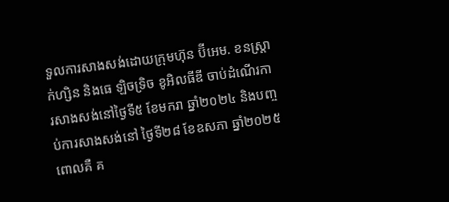ទួលការសាងសង់ដោយក្រុមហ៊ុន ប៊ីអេម. ខនស្ត្រាក់ហ្សិន និងធេ ឡិចទ្រិច ខូអិលធីឌី ចាប់ដំណើរការសាងសង់នៅថ្ងៃទី៥ ខែមករា ឆ្នាំ២០២៤ និងបញ្ចប់ការសាងសង់នៅ ថ្ងៃទី២៨ ខែឧសភា ឆ្នាំ២០២៥ ពោលគឺ គ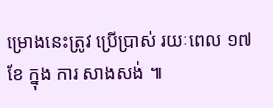ម្រោងនេះត្រូវ ប្រេីប្រាស់ រយៈពេល ១៧ខែ ក្នុង ការ សាងសង់ ៕